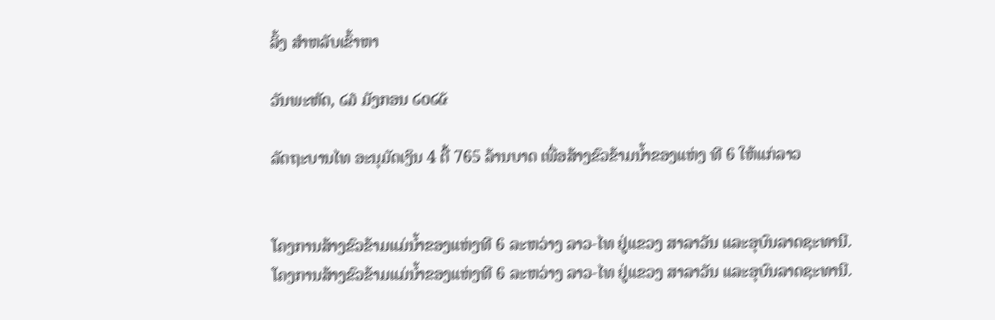ລິ້ງ ສຳຫລັບເຂົ້າຫາ

ວັນພະຫັດ, ໒໓ ມັງກອນ ໒໐໒໕

ລັດຖະບານໄທ ອະນຸມັດເງິນ 4 ຕື້ 765 ລ້ານບາດ ເພື່ອສ້າງຂົວຂ້າມນໍ້າຂອງແຫ່ງ ທີ 6 ໃຫ້ແກ່ລາວ


ໂຄງການສ້າງຂົວຂ້າມແມ່ນໍ້າຂອງແຫ່ງທີ 6 ລະຫວ່າງ ລາວ-ໄທ ຢູ່ແຂວງ ສາລາວັນ ແລະອຸບົນລາດຊະທານີ.
ໂຄງການສ້າງຂົວຂ້າມແມ່ນໍ້າຂອງແຫ່ງທີ 6 ລະຫວ່າງ ລາວ-ໄທ ຢູ່ແຂວງ ສາລາວັນ ແລະອຸບົນລາດຊະທານີ.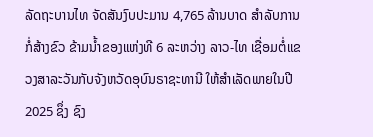ລັດຖະບານໄທ ຈັດສັນງົບປະມານ 4,765 ລ້ານບາດ ສຳລັບການກໍ່ສ້າງຂົວ ຂ້າມນໍ້າຂອງແຫ່ງທີ 6 ລະຫວ່າງ ລາວ-ໄທ ເຊື່ອມຕໍ່ແຂວງສາລະວັນກັບຈັງຫວັດອຸບົນຣາຊະທານີ ໃຫ້ສຳເລັດພາຍໃນປີ 2025 ຊຶ່ງ ຊົງ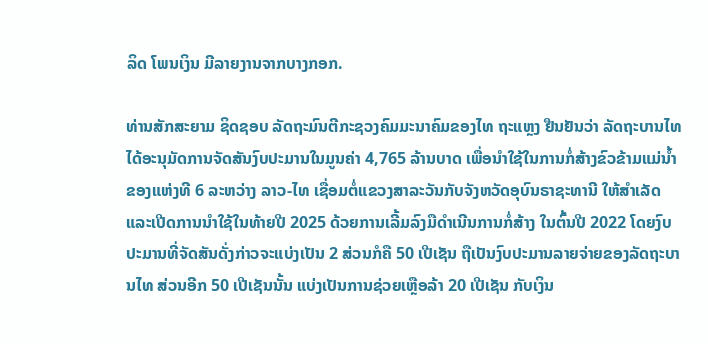ລິດ ໂພນເງິນ ມີລາຍງານຈາກບາງກອກ.

ທ່ານສັກສະຍາມ ຊິດຊອບ ລັດຖະມົນຕີກະຊວງຄົມມະນາຄົມຂອງໄທ ຖະແຫຼງ ຢືນຢັນວ່າ ລັດຖະບານໄທ ໄດ້ອະນຸມັດການຈັດສັນງົບປະມານໃນມູນຄ່າ 4,765 ລ້ານບາດ ເພື່ອນຳໃຊ້ໃນການກໍ່ສ້າງຂົວຂ້າມແມ່ນໍ້າຂອງແຫ່ງທີ 6 ລະຫວ່າງ ລາວ-ໄທ ເຊື່ອມຕໍ່ແຂວງສາລະວັນກັບຈັງຫວັດອຸບົນຣາຊະທານີ ໃຫ້ສຳເລັດ ແລະເປີດການນຳໃຊ້ໃນທ້າຍປີ 2025 ດ້ວຍການເລີ້ມລົງມືດຳເນີນການກໍ່ສ້າງ ໃນຕົ້ນປີ 2022 ໂດຍງົບປະມານທີ່ຈັດສັນດັ່ງກ່າວຈະແບ່ງເປັນ 2 ສ່ວນກໍຄື 50 ເປີເຊັນ ຖືເປັນງົບປະມານລາຍຈ່າຍຂອງລັດຖະບານໄທ ສ່ວນອີກ 50 ເປີເຊັນນັ້ນ ແບ່ງເປັນການຊ່ວຍເຫຼືອລ້າ 20 ເປີເຊັນ ກັບເງິນ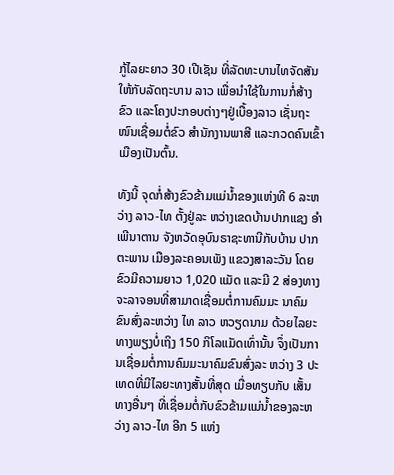ກູ້ໄລຍະຍາວ 30 ເປີເຊັນ ທີ່ລັດທະບານໄທຈັດສັນໃຫ້ກັບລັດຖະບານ ລາວ ເພື່ອນຳໃຊ້ໃນການກໍ່ສ້າງຂົວ ແລະໂຄງປະກອບຕ່າງໆຢູ່ເບື້ອງລາວ ເຊັ່ນຖະໜົນເຊື່ອມຕໍ່ຂົວ ສຳນັກງານພາສີ ແລະກວດຄົນເຂົ້າເມືອງເປັນຕົ້ນ.

ທັງນີ້ ຈຸດກໍ່ສ້າງຂົວຂ້າມແມ່ນໍ້າຂອງແຫ່ງທີ 6 ລະຫວ່າງ ລາວ-ໄທ ຕັ້ງຢູ່ລະ ຫວ່າງເຂດບ້ານປາກແຊງ ອຳເພີນາຕານ ຈັງຫວັດອຸບົນຣາຊະທານີກັບບ້ານ ປາກຕະພານ ເມືອງລະຄອນເພັງ ແຂວງສາລະວັນ ໂດຍຂົວມີຄວາມຍາວ 1,020 ແມັດ ແລະມີ 2 ສ່ອງທາງຈະລາຈອນທີ່ສາມາດເຊື່ອມຕໍ່ການຄົມມະ ນາຄົມ ຂົນສົ່ງລະຫວ່າງ ໄທ ລາວ ຫວຽດນາມ ດ້ວຍໄລຍະທາງພຽງບໍ່ເຖິງ 150 ກິໂລແມັດເທົ່ານັ້ນ ຈຶ່ງເປັນການເຊື່ອມຕໍ່ການຄົມມະນາຄົມຂົນສົ່ງລະ ຫວ່າງ 3 ປະເທດທີ່ມີໄລຍະທາງສັ້ນທີ່ສຸດ ເມື່ອທຽບກັບ ເສັ້ນທາງອື່ນໆ ທີ່ເຊື່ອມຕໍ່ກັບຂົວຂ້າມແມ່ນໍ້າຂອງລະຫວ່າງ ລາວ-ໄທ ອີກ 5 ແຫ່ງ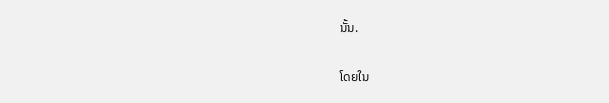ນັ້ນ.

ໂດຍໃນ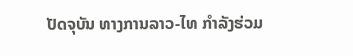ປັດຈຸບັນ ທາງການລາວ-ໄທ ກຳລັງຮ່ວມ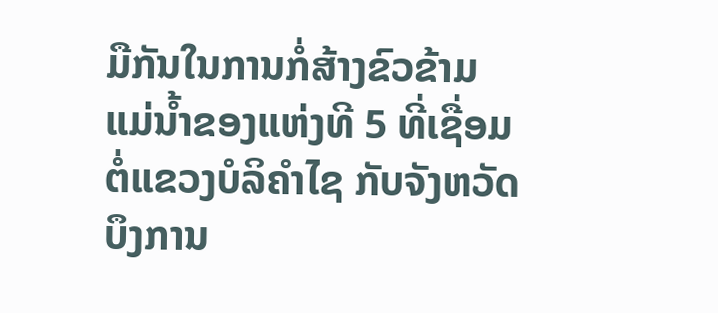ມືກັນໃນການກໍ່ສ້າງຂົວຂ້າມ ແມ່ນໍ້າຂອງແຫ່ງທີ 5 ທີ່ເຊື່ອມຕໍ່ແຂວງບໍລິຄຳໄຊ ກັບຈັງຫວັດບຶງການ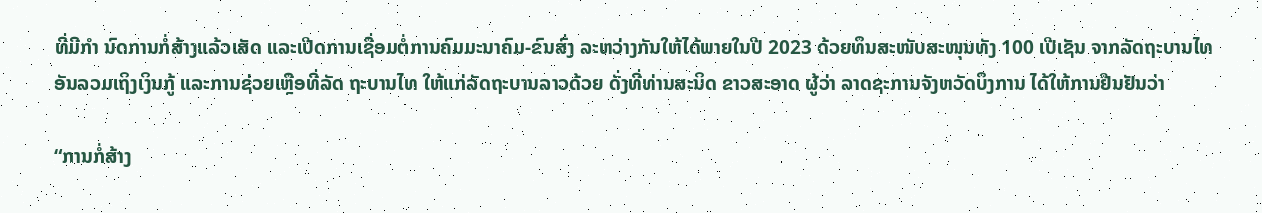ທີ່ມີກຳ ນົດການກໍ່ສ້າງແລ້ວເສັດ ແລະເປີດການເຊື່ອມຕໍ່ການຄົມມະນາຄົມ-ຂົນສົ່ງ ລະຫວ່າງກັນໃຫ້ໄດ້ພາຍໃນປີ 2023 ດ້ວຍທຶນສະໜັບສະໜຸນທັງ 100 ເປີເຊັນ ຈາກລັດຖະບານໄທ ອັນລວມເຖິງເງິນກູ້ ແລະການຊ່ວຍເຫຼືອທີ່ລັດ ຖະບານໄທ ໃຫ້ແກ່ລັດຖະບານລາວດ້ວຍ ດັ່ງທີ່ທ່ານສະນິດ ຂາວສະອາດ ຜູ້ວ່າ ລາດຊະການຈັງຫວັດບຶງການ ໄດ້ໃຫ້ການຢືນຢັນວ່າ

“ການກໍ່ສ້າງ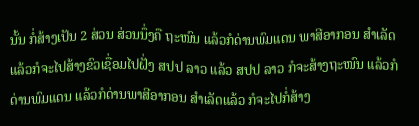ນັ້ນ ກໍ່ສ້າງເປັນ 2 ສ່ວນ ສ່ວນນຶ່ງຄື ຖະໜົນ ແລ້ວກໍດ່ານພົມແດນ ພາສີອາກອນ ສຳເລັດແລ້ວກໍຈະໄປສ້າງຂົວເຊື່ອມໄປຝັ່ງ ສປປ ລາວ ແລ້ວ ສປປ ລາວ ກໍຈະສ້າງຖະໜົນ ແລ້ວກໍດ່ານພົມແດນ ແລ້ວກໍດ່ານພາສີອາກອນ ສຳເລັດແລ້ວ ກໍຈະໄປກໍ່ສ້າງ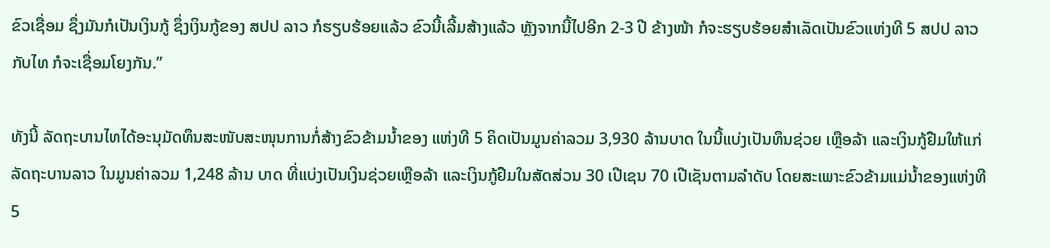ຂົວເຊື່ອມ ຊຶ່ງມັນກໍເປັນເງິນກູ້ ຊຶ່ງເງິນກູ້ຂອງ ສປປ ລາວ ກໍຮຽບຮ້ອຍແລ້ວ ຂົວນີ້ເລີ້ມສ້າງແລ້ວ ຫຼັງຈາກນີ້ໄປອີກ 2-3 ປີ ຂ້າງໜ້າ ກໍຈະຮຽບຮ້ອຍສຳເລັດເປັນຂົວແຫ່ງທີ 5 ສປປ ລາວ ກັບໄທ ກໍຈະເຊື່ອມໂຍງກັນ.”

ທັງນີ້ ລັດຖະບານໄທໄດ້ອະນຸມັດທຶນສະໜັບສະໜຸນການກໍ່ສ້າງຂົວຂ້າມນໍ້າຂອງ ແຫ່ງທີ 5 ຄິດເປັນມູນຄ່າລວມ 3,930 ລ້ານບາດ ໃນນີ້ແບ່ງເປັນທຶນຊ່ວຍ ເຫຼືອລ້າ ແລະເງິນກູ້ຢືມໃຫ້ແກ່ລັດຖະບານລາວ ໃນມູນຄ່າລວມ 1,248 ລ້ານ ບາດ ທີ່ແບ່ງເປັນເງິນຊ່ວຍເຫຼືອລ້າ ແລະເງິນກູ້ຢືມໃນສັດສ່ວນ 30 ເປີເຊນ 70 ເປີເຊັນຕາມລຳດັບ ໂດຍສະເພາະຂົວຂ້າມແມ່ນໍ້າຂອງແຫ່ງທີ 5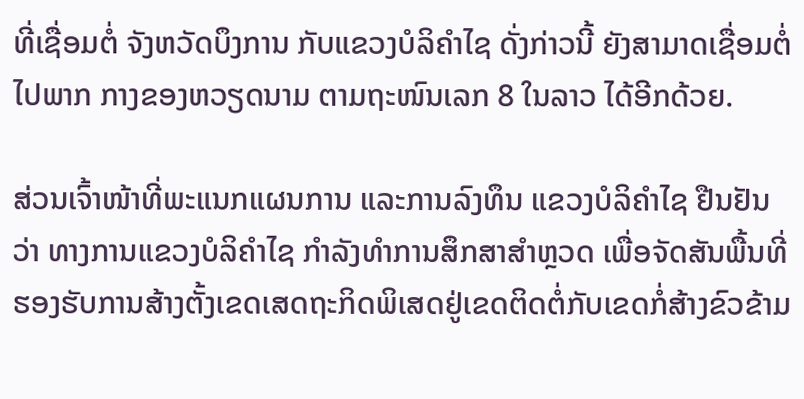ທີ່ເຊື່ອມຕໍ່ ຈັງຫວັດບຶງການ ກັບແຂວງບໍລິຄຳໄຊ ດັ່ງກ່າວນີ້ ຍັງສາມາດເຊື່ອມຕໍ່ໄປພາກ ກາງຂອງຫວຽດນາມ ຕາມຖະໜົນເລກ 8 ໃນລາວ ໄດ້ອີກດ້ວຍ.

ສ່ວນເຈົ້າໜ້າທີ່ພະແນກແຜນການ ແລະການລົງທຶນ ແຂວງບໍລິຄຳໄຊ ຢືນຢັນ ວ່າ ທາງການແຂວງບໍລິຄຳໄຊ ກຳລັງທຳການສຶກສາສຳຫຼວດ ເພື່ອຈັດສັນພື້ນທີ່ ຮອງຮັບການສ້າງຕັ້ງເຂດເສດຖະກິດພິເສດຢູ່ເຂດຕິດຕໍ່ກັບເຂດກໍ່ສ້າງຂົວຂ້າມ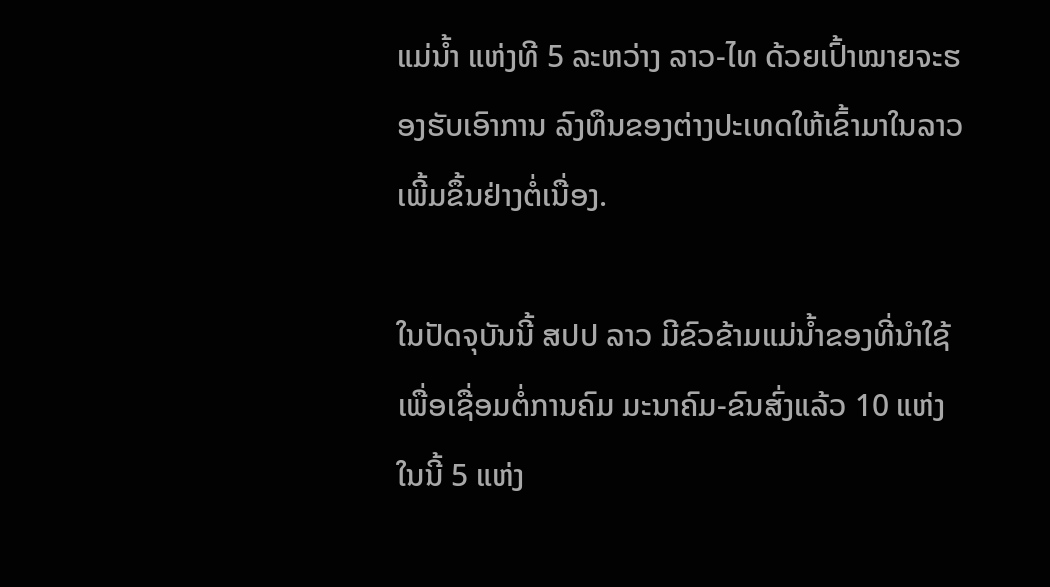ແມ່ນໍ້າ ແຫ່ງທີ 5 ລະຫວ່າງ ລາວ-ໄທ ດ້ວຍເປົ້າໝາຍຈະຮອງຮັບເອົາການ ລົງທຶນຂອງຕ່າງປະເທດໃຫ້ເຂົ້າມາໃນລາວເພີ້ມຂຶ້ນຢ່າງຕໍ່ເນື່ອງ.

ໃນປັດຈຸບັນນີ້ ສປປ ລາວ ມີຂົວຂ້າມແມ່ນໍ້າຂອງທີ່ນຳໃຊ້ເພື່ອເຊື່ອມຕໍ່ການຄົມ ມະນາຄົມ-ຂົນສົ່ງແລ້ວ 10 ແຫ່ງ ໃນນີ້ 5 ແຫ່ງ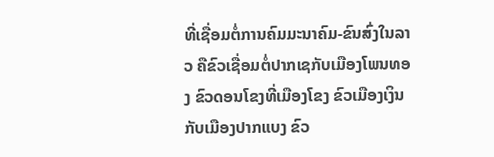ທີ່ເຊື່ອມຕໍ່ການຄົມມະນາຄົມ-ຂົນສົ່ງໃນລາວ ຄືຂົວເຊື່ອມຕໍ່ປາກເຊກັບເມືອງໂພນທອງ ຂົວດອນໂຂງທີ່ເມືອງໂຂງ ຂົວເມືອງເງິນກັບເມືອງປາກແບງ ຂົວ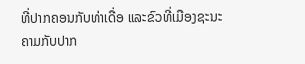ທີ່ປາກຄອນກັບທ່າເດື່ອ ແລະຂົວທີ່ເມືອງຊະນະຄາມກັບປາກ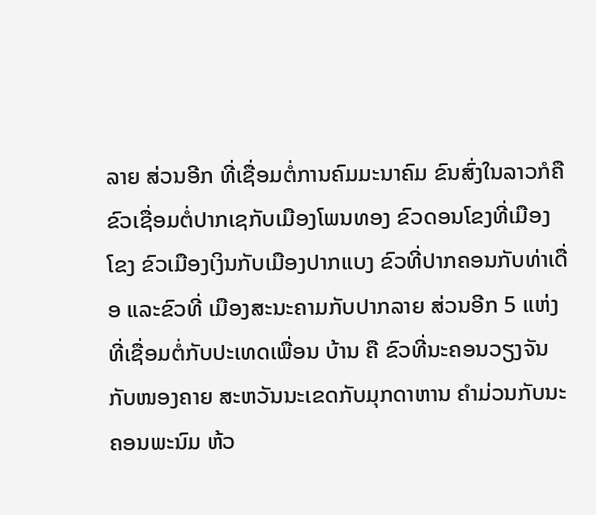ລາຍ ສ່ວນອີກ ທີ່ເຊື່ອມຕໍ່ການຄົມມະນາຄົມ ຂົນສົ່ງໃນລາວກໍຄື ຂົວເຊື່ອມຕໍ່ປາກເຊກັບເມືອງໂພນທອງ ຂົວດອນໂຂງທີ່ເມືອງ ໂຂງ ຂົວເມືອງເງິນກັບເມືອງປາກແບງ ຂົວທີ່ປາກຄອນກັບທ່າເດື່ອ ແລະຂົວທີ່ ເມືອງສະນະຄາມກັບປາກລາຍ ສ່ວນອີກ 5 ແຫ່ງທີ່ເຊື່ອມຕໍ່ກັບປະເທດເພື່ອນ ບ້ານ ຄື ຂົວທີ່ນະຄອນວຽງຈັນກັບໜອງຄາຍ ສະຫວັນນະເຂດກັບມຸກດາຫານ ຄຳມ່ວນກັບນະຄອນພະນົມ ຫ້ວ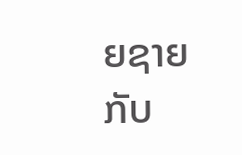ຍຊາຍກັບ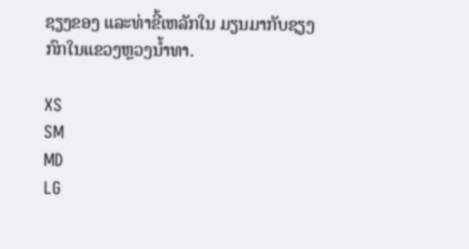ຊຽງຂອງ ແລະທ່າຂີ້ເຫລັກໃນ ມຽນມາກັບຊຽງກົກໃນແຂວງຫຼວງນໍ້າທາ.

XS
SM
MD
LG